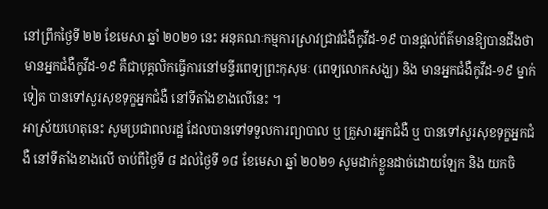នៅព្រឹកថ្ងៃទី ២២ ខែមេសា ឆ្នាំ ២០២១ នេះ អនុគណៈកម្មការស្រាវជ្រាវជំងឺកូវីដ-១៩ បានផ្ដល់ព័ត៌មានឱ្យបានដឹងថា មានអ្នកជំងឺកូវីដ-១៩ គឺជាបុគ្គលិកធ្វើការនៅមន្ទីរពេទ្យព្រះកុសុមៈ (ពេទ្យលោកសង្ឃ) និង មានអ្នកជំងឺកូវីដ-១៩ ម្នាក់ទៀត បានទៅសួរសុខទុក្ខអ្នកជំងឺ នៅទីតាំងខាងលើនេះ ។
អាស្រ័យហេតុនេះ សូមប្រជាពលរដ្ឋ ដែលបានទៅទទួលការព្យាបាល ឬ គ្រួសារអ្នកជំងឺ ឬ បានទៅសួរសុខទុក្ខអ្នកជំងឺ នៅទីតាំងខាងលើ ចាប់ពីថ្ងៃទី ៨ ដល់ថ្ងៃទី ១៨ ខែមេសា ឆ្នាំ ២០២១ សូមដាក់ខ្លួនដាច់ដោយឡែក និង យកចិ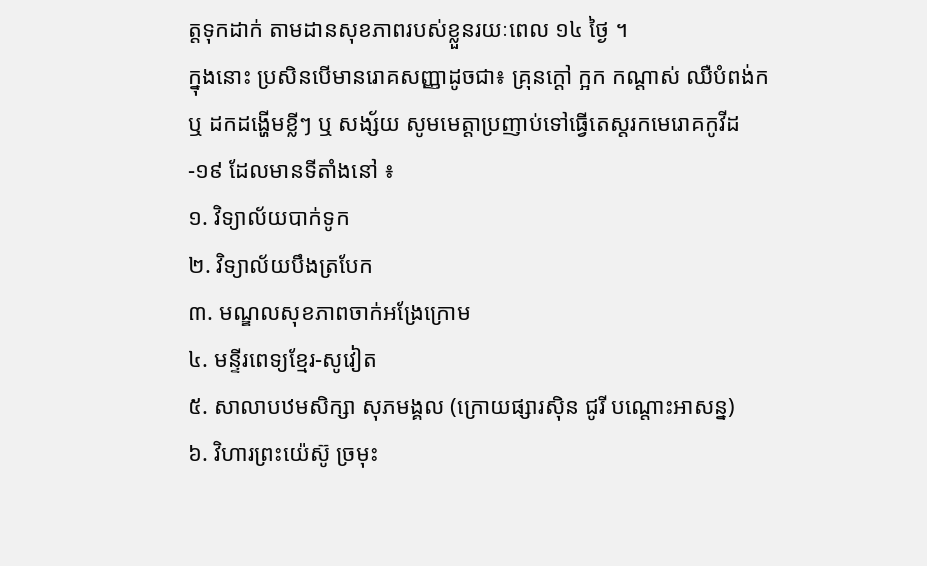ត្តទុកដាក់ តាមដានសុខភាពរបស់ខ្លួនរយៈពេល ១៤ ថ្ងៃ ។
ក្នុងនោះ ប្រសិនបើមានរោគសញ្ញាដូចជា៖ គ្រុនក្ដៅ ក្អក កណ្ដាស់ ឈឺបំពង់ក ឬ ដកដង្ហើមខ្លីៗ ឬ សង្ស័យ សូមមេត្តាប្រញាប់ទៅធ្វើតេស្តរកមេរោគកូវីដ-១៩ ដែលមានទីតាំងនៅ ៖
១. វិទ្យាល័យបាក់ទូក
២. វិទ្យាល័យបឹងត្របែក
៣. មណ្ឌលសុខភាពចាក់អង្រែក្រោម
៤. មន្ទីរពេទ្យខ្មែរ-សូវៀត
៥. សាលាបឋមសិក្សា សុភមង្គល (ក្រោយផ្សារស៊ិន ជូរី បណ្តោះអាសន្ន)
៦. វិហារព្រះយ៉េស៊ូ ច្រមុះ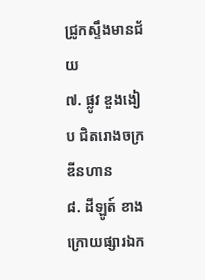ជ្រូកស្ទឹងមានជ័យ
៧. ផ្លូវ ឌួងងៀប ជិតរោងចក្រ ឌីនហាន
៨. ដីឡូត៍ ខាងក្រោយផ្សារឯក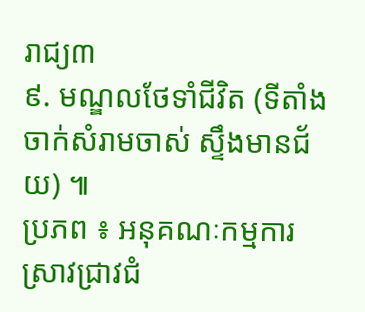រាជ្យ៣
៩. មណ្ឌលថែទាំជីវិត (ទីតាំងចាក់សំរាមចាស់ ស្ទឹងមានជ័យ) ៕
ប្រភព ៖ អនុគណៈកម្មការស្រាវជ្រាវជំ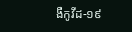ងឺកូវីដ-១៩